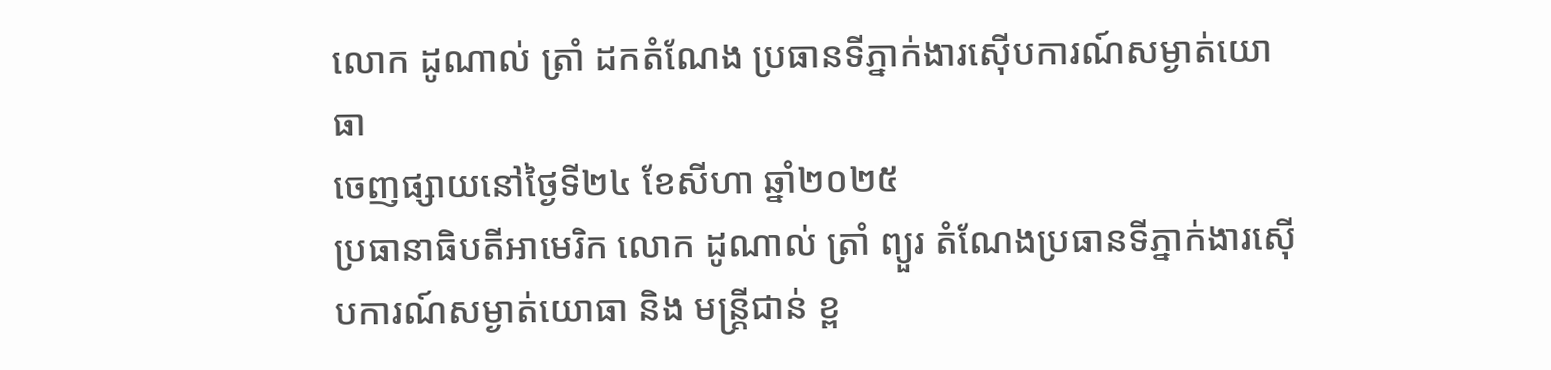លោក ដូណាល់ ត្រាំ ដកតំណែង ប្រធានទីភ្នាក់ងារស៊ើបការណ៍សម្ងាត់យោធា
ចេញផ្សាយនៅថ្ងៃទី២៤ ខែសីហា ឆ្នាំ២០២៥
ប្រធានាធិបតីអាមេរិក លោក ដូណាល់ ត្រាំ ព្យួរ តំណែងប្រធានទីភ្នាក់ងារស៊ើបការណ៍សម្ងាត់យោធា និង មន្ត្រីជាន់ ខ្ព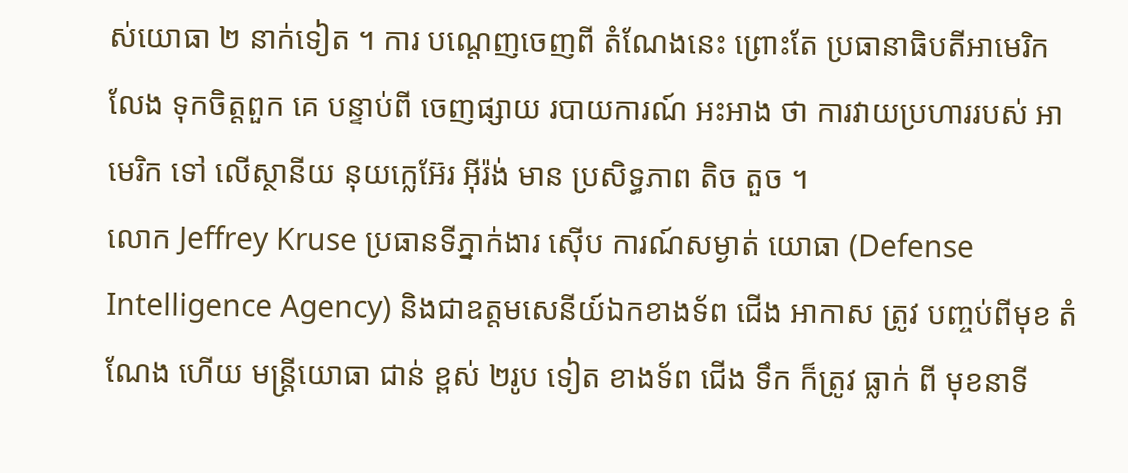ស់យោធា ២ នាក់ទៀត ។ ការ បណ្តេញចេញពី តំណែងនេះ ព្រោះតែ ប្រធានាធិបតីអាមេរិក លែង ទុកចិត្តពួក គេ បន្ទាប់ពី ចេញផ្សាយ របាយការណ៍ អះអាង ថា ការវាយប្រហាររបស់ អាមេរិក ទៅ លើស្ថានីយ នុយក្លេអ៊ែរ អ៊ីរ៉ង់ មាន ប្រសិទ្ធភាព តិច តួច ។
លោក Jeffrey Kruse ប្រធានទីភ្នាក់ងារ ស៊ើប ការណ៍សម្ងាត់ យោធា (Defense Intelligence Agency) និងជាឧត្តមសេនីយ៍ឯកខាងទ័ព ជើង អាកាស ត្រូវ បញ្ចប់ពីមុខ តំណែង ហើយ មន្ត្រីយោធា ជាន់ ខ្ពស់ ២រូប ទៀត ខាងទ័ព ជើង ទឹក ក៏ត្រូវ ធ្លាក់ ពី មុខនាទី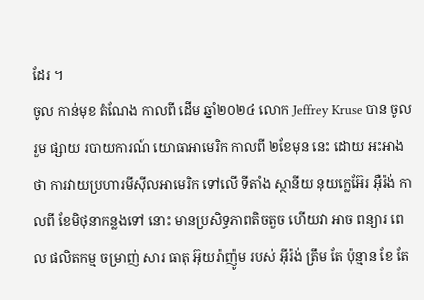ដែរ ។
ចូល កាន់មុខ តំណែង កាលពី ដើម ឆ្នាំ២០២៤ លោក Jeffrey Kruse បាន ចូលរួម ផ្សាយ របាយការណ៍ យោធាអាមេរិក កាលពី ២ខែមុន នេះ ដោយ អះអាងថា ការវាយប្រហារមីស៊ីលអាមេរិក ទៅលើ ទីតាំង ស្ថានីយ នុយក្លេអ៊ែរ អ៊ឺរ៉ង់ កាលពី ខែមិថុនាកន្លងទៅ នោះ មានប្រសិទ្ធភាពតិចតួច ហើយវា អាច ពន្យារ ពេល ផលិតកម្ម ចម្រាញ់ សារ ធាតុ អ៊ុយរ៉ាញ៉ូម របស់ អ៊ីរ៉ង់ ត្រឹម តែ ប៉ុន្មាន ខែ តែ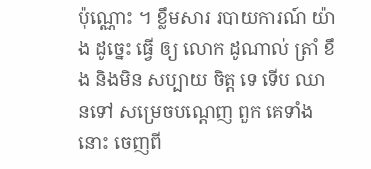ប៉ុណ្ណោះ ។ ខ្លឹមសារ របាយការណ៍ យ៉ាង ដូច្នេះ ធ្វើ ឲ្យ លោក ដូណាល់ ត្រាំ ខឹង និងមិន សប្បាយ ចិត្ត ទេ ទើប ឈានទៅ សម្រេចបណ្តេញ ពួក គេទាំងនោះ ចេញពី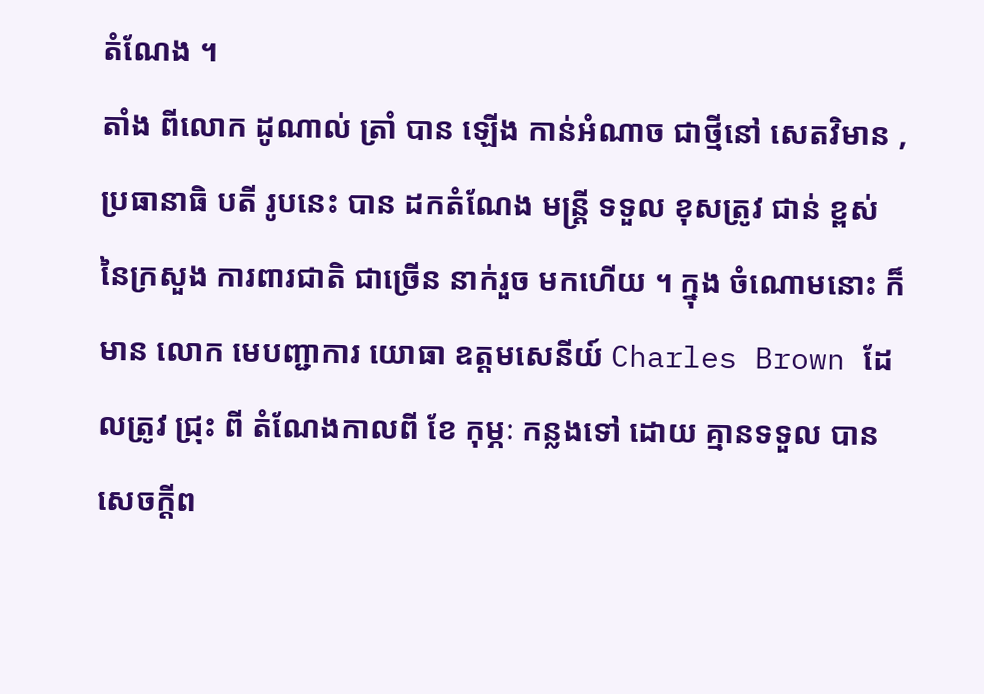តំណែង ។
តាំង ពីលោក ដូណាល់ ត្រាំ បាន ឡើង កាន់អំណាច ជាថ្មីនៅ សេតវិមាន , ប្រធានាធិ បតី រូបនេះ បាន ដកតំណែង មន្ត្រី ទទួល ខុសត្រូវ ជាន់ ខ្ពស់ នៃក្រសួង ការពារជាតិ ជាច្រើន នាក់រួច មកហើយ ។ ក្នុង ចំណោមនោះ ក៏ មាន លោក មេបញ្ជាការ យោធា ឧត្តមសេនីយ៍ Charles Brown ដែលត្រូវ ជ្រុះ ពី តំណែងកាលពី ខែ កុម្ភៈ កន្លងទៅ ដោយ គ្មានទទួល បាន សេចក្តីព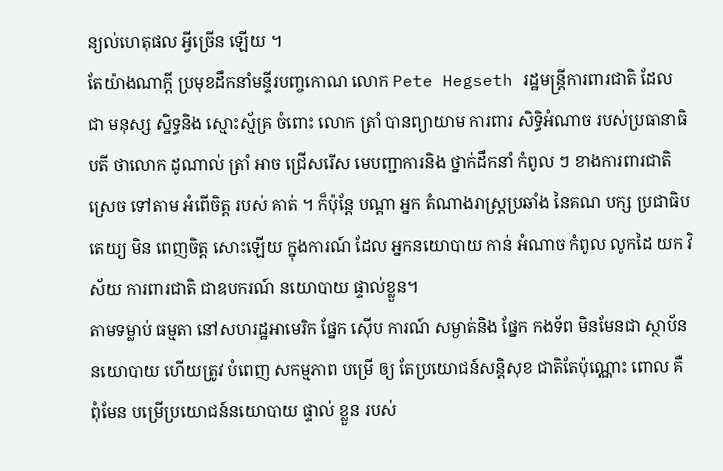ន្យល់ហេតុផល អ្វីច្រើន ឡើយ ។
តែយ៉ាងណាក្តី ប្រមុខដឹកនាំមន្ទីរបញ្ចកោណ លោក Pete Hegseth រដ្ឋមន្ត្រីការពារជាតិ ដែល ជា មនុស្ស ស្និទ្ធនិង ស្មោះស្ម័គ្រ ចំពោះ លោក ត្រាំ បានព្យាយាម ការពារ សិទ្ធិអំណាច របស់ប្រធានាធិបតី ថាលោក ដូណាល់ ត្រាំ អាច ជ្រើសរើស មេបញ្ជាការនិង ថ្នាក់ដឹកនាំ កំពូល ៗ ខាងការពារជាតិ ស្រេច ទៅតាម អំពើចិត្ត របស់ គាត់ ។ ក៏ប៉ុន្តែ បណ្តា អ្នក តំណាងរាស្ត្រប្រឆាំង នៃគណ បក្ស ប្រជាធិបតេយ្យ មិន ពេញចិត្ត សោះឡើយ ក្នុងការណ៍ ដែល អ្នកនយោបាយ កាន់ អំណាច កំពូល លូកដៃ យក វិស័យ ការពារជាតិ ជាឧបករណ៍ នយោបាយ ផ្ទាល់ខ្លួន។
តាមទម្លាប់ ធម្មតា នៅសហរដ្ឋអាមេរិក ផ្នែក ស៊ើប ការណ៍ សម្ងាត់និង ផ្នែក កងទ័ព មិនមែនជា ស្ថាប័ន នយោបាយ ហើយត្រូវ បំពេញ សកម្មភាព បម្រើ ឲ្យ តែប្រយោជន៍សន្តិសុខ ជាតិតែប៉ុណ្ណោះ ពោល គឺ ពុំមែន បម្រើប្រយោជន៍នយោបាយ ផ្ទាល់ ខ្លួន របស់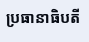ប្រធានាធិបតី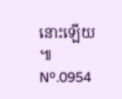នោះឡើយ ៕
Nº.0954